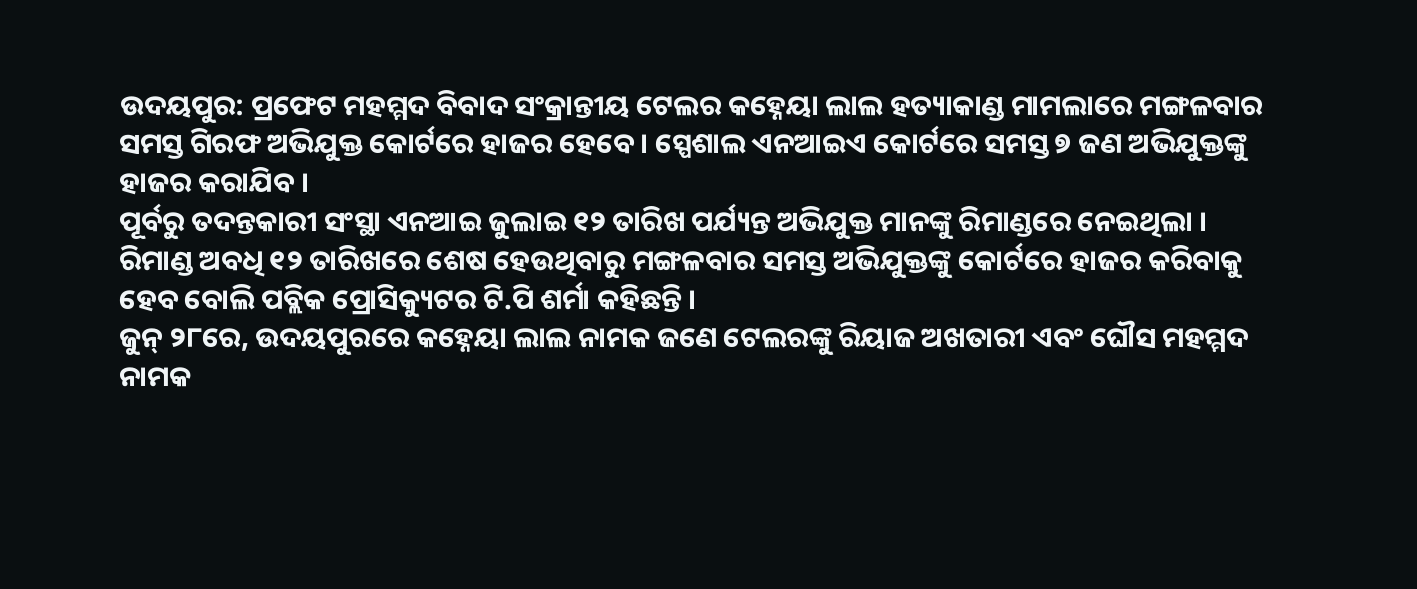ଉଦୟପୁର: ପ୍ରଫେଟ ମହମ୍ମଦ ବିବାଦ ସଂକ୍ରାନ୍ତୀୟ ଟେଲର କହ୍ନେୟା ଲାଲ ହତ୍ୟାକାଣ୍ଡ ମାମଲାରେ ମଙ୍ଗଳବାର ସମସ୍ତ ଗିରଫ ଅଭିଯୁକ୍ତ କୋର୍ଟରେ ହାଜର ହେବେ । ସ୍ପେଶାଲ ଏନଆଇଏ କୋର୍ଟରେ ସମସ୍ତ ୭ ଜଣ ଅଭିଯୁକ୍ତଙ୍କୁ ହାଜର କରାଯିବ ।
ପୂର୍ବରୁ ତଦନ୍ତକାରୀ ସଂସ୍ଥା ଏନଆଇ ଜୁଲାଇ ୧୨ ତାରିଖ ପର୍ଯ୍ୟନ୍ତ ଅଭିଯୁକ୍ତ ମାନଙ୍କୁ ରିମାଣ୍ଡରେ ନେଇଥିଲା । ରିମାଣ୍ଡ ଅବଧି ୧୨ ତାରିଖରେ ଶେଷ ହେଉଥିବାରୁ ମଙ୍ଗଳବାର ସମସ୍ତ ଅଭିଯୁକ୍ତଙ୍କୁ କୋର୍ଟରେ ହାଜର କରିବାକୁ ହେବ ବୋଲି ପବ୍ଲିକ ପ୍ରୋସିକ୍ୟୁଟର ଟି.ପି ଶର୍ମା କହିଛନ୍ତି ।
ଜୁନ୍ ୨୮ରେ, ଉଦୟପୁରରେ କହ୍ନେୟା ଲାଲ ନାମକ ଜଣେ ଟେଲରଙ୍କୁ ରିୟାଜ ଅଖତାରୀ ଏବଂ ଘୌସ ମହମ୍ମଦ ନାମକ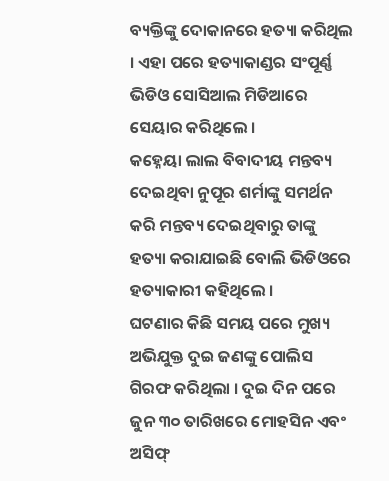ବ୍ୟକ୍ତିଙ୍କୁ ଦୋକାନରେ ହତ୍ୟା କରିଥିଲ । ଏହା ପରେ ହତ୍ୟାକାଣ୍ଡର ସଂପୂର୍ଣ୍ଣ ଭିଡିଓ ସୋସିଆଲ ମିଡିଆରେ ସେୟାର କରିଥିଲେ ।
କହ୍ନେୟା ଲାଲ ବିବାଦୀୟ ମନ୍ତବ୍ୟ ଦେଇଥିବା ନୁପୂର ଶର୍ମାଙ୍କୁ ସମର୍ଥନ କରି ମନ୍ତବ୍ୟ ଦେଇଥିବାରୁ ତାଙ୍କୁ ହତ୍ୟା କରାଯାଇଛି ବୋଲି ଭିଡିଓରେ ହତ୍ୟାକାରୀ କହିଥିଲେ ।
ଘଟଣାର କିଛି ସମୟ ପରେ ମୁଖ୍ୟ ଅଭିଯୁକ୍ତ ଦୁଇ ଜଣଙ୍କୁ ପୋଲିସ ଗିରଫ କରିଥିଲା । ଦୁଇ ଦିନ ପରେ ଜୁନ ୩୦ ତାରିଖରେ ମୋହସିନ ଏବଂ ଅସିଫ୍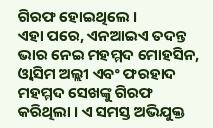ଗିରଫ ହୋଇଥିଲେ ।
ଏହା ପରେ, ଏନଆଇଏ ତଦନ୍ତ ଭାର ନେଇ ମହମ୍ମଦ ମୋହସିନ, ଓ୍ବାସିମ ଅଲ୍ଲୀ ଏବଂ ଫରହାଦ ମହମ୍ମଦ ସେଖଙ୍କୁ ଗିରଫ କରିଥିଲା । ଏ ସମସ୍ତ ଅଭିଯୁକ୍ତ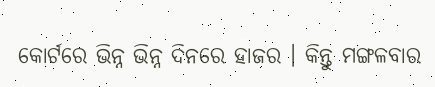କୋର୍ଟରେ ଭିନ୍ନ ଭିନ୍ନ ଦିନରେ ହାଜର । କିନ୍ତୁ ମଙ୍ଗଳବାର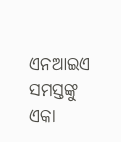ଏନଆଇଏ ସମସ୍ତଙ୍କୁ ଏକା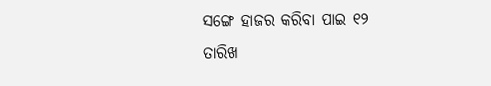ସଙ୍ଗେ ହାଜର କରିବା ପାଇ ୧୨ ତାରିଖ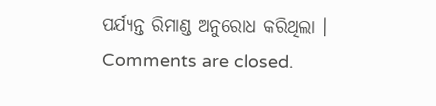ପର୍ଯ୍ୟନ୍ତ ରିମାଣ୍ଡ ଅନୁରୋଧ କରିଥିଲା ।
Comments are closed.